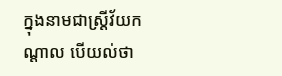ក្នុងនាមជាស្ត្រីវ័យកណ្តាល បើយល់ថា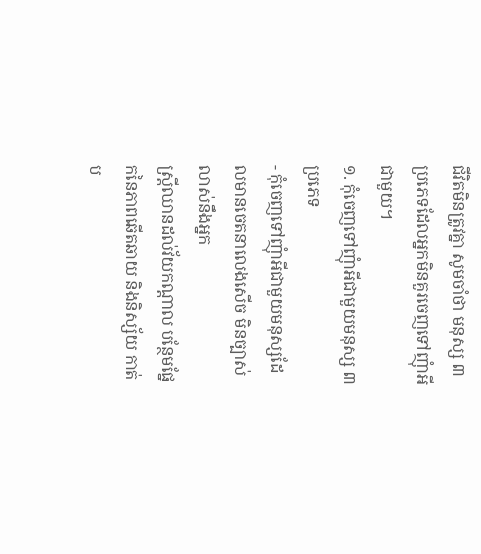ជីវិតមិនត្រូវគ្នា សូមចាំថា មនុស្ស ៣ ប្រភេទដែលអ្នកមិនគួរចេញទៅញុំាអីជាមួយ។
១. កុំចេញទៅញុំាអីជាមួយមនុស្ស ៣ ប្រភេទ
- កុំចេញទៅញុំាអីជាមួយមនុស្សដែលមានចេតនាលេងសើច មិនច្បាស់លាស់នឹងអ្នក
ស្ត្រីឈានដល់វ័យកណ្តាល បន្ថែមផ្នែកនៃភាពឆើតឆាយ និងនិស្ស័យ កាត់ប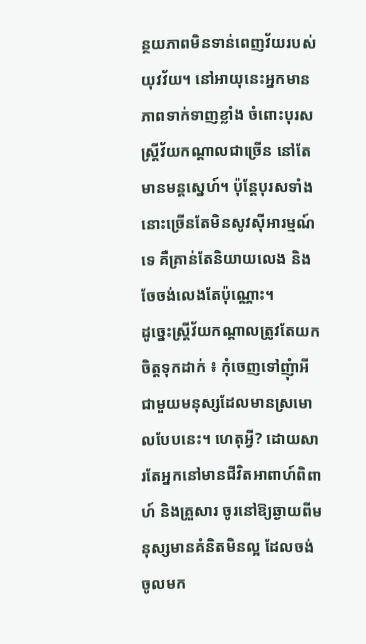ន្ថយភាពមិនទាន់ពេញវ័យរបស់យុវវ័យ។ នៅអាយុនេះអ្នកមានភាពទាក់ទាញខ្លាំង ចំពោះបុរស ស្ត្រីវ័យកណ្តាលជាច្រើន នៅតែមានមន្តស្នេហ៍។ ប៉ុន្តែបុរសទាំងនោះច្រើនតែមិនសូវស៊ីអារម្មណ៍ទេ គឺគ្រាន់តែនិយាយលេង និងចែចង់លេងតែប៉ុណ្ណោះ។
ដូច្នេះស្ត្រីវ័យកណ្តាលត្រូវតែយកចិត្តទុកដាក់ ៖ កុំចេញទៅញុំាអីជាមួយមនុស្សដែលមានស្រមោលបែបនេះ។ ហេតុអ្វី? ដោយសារតែអ្នកនៅមានជីវិតអាពាហ៍ពិពាហ៍ និងគ្រួសារ ចូរនៅឱ្យឆ្ងាយពីមនុស្សមានគំនិតមិនល្អ ដែលចង់ចូលមក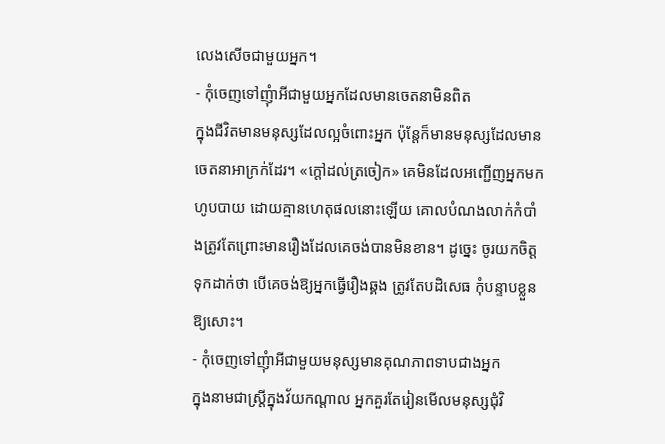លេងសើចជាមួយអ្នក។
- កុំចេញទៅញុំាអីជាមួយអ្នកដែលមានចេតនាមិនពិត
ក្នុងជីវិតមានមនុស្សដែលល្អចំពោះអ្នក ប៉ុន្តែក៏មានមនុស្សដែលមានចេតនាអាក្រក់ដែរ។ «ក្តៅដល់ត្រចៀក» គេមិនដែលអញ្ជើញអ្នកមកហូបបាយ ដោយគ្មានហេតុផលនោះឡើយ គោលបំណងលាក់កំបាំងត្រូវតែព្រោះមានរឿងដែលគេចង់បានមិនខាន។ ដូច្នេះ ចូរយកចិត្តទុកដាក់ថា បើគេចង់ឱ្យអ្នកធ្វើរឿងឆ្គង ត្រូវតែបដិសេធ កុំបន្ទាបខ្លួនឱ្យសោះ។
- កុំចេញទៅញុំាអីជាមួយមនុស្សមានគុណភាពទាបជាងអ្នក
ក្នុងនាមជាស្ត្រីក្នុងវ័យកណ្តាល អ្នកគួរតែរៀនមើលមនុស្សជុំវិ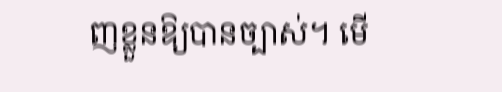ញខ្លួនឱ្យបានច្បាស់។ មើ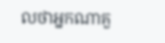លថាអ្នកណាគួ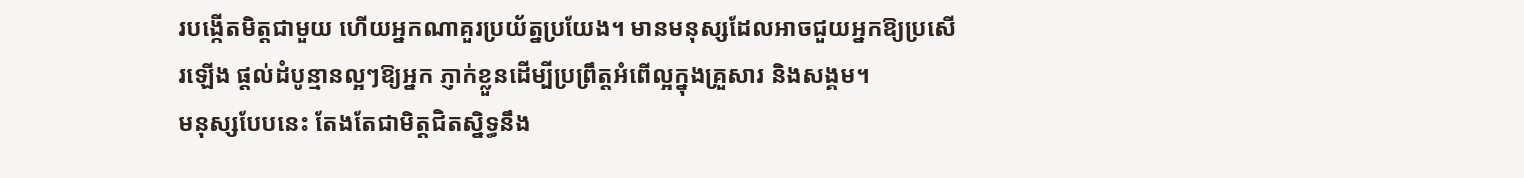របង្កើតមិត្តជាមួយ ហើយអ្នកណាគួរប្រយ័ត្នប្រយែង។ មានមនុស្សដែលអាចជួយអ្នកឱ្យប្រសើរឡើង ផ្តល់ដំបូន្មានល្អៗឱ្យអ្នក ភ្ញាក់ខ្លួនដើម្បីប្រព្រឹត្តអំពើល្អក្នុងគ្រួសារ និងសង្គម។
មនុស្សបែបនេះ តែងតែជាមិត្តជិតស្និទ្ធនឹង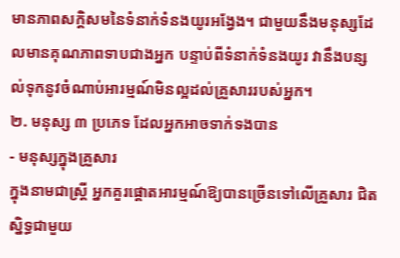មានភាពសក្ដិសមនៃទំនាក់ទំនងយូរអង្វែង។ ជាមួយនឹងមនុស្សដែលមានគុណភាពទាបជាងអ្នក បន្ទាប់ពីទំនាក់ទំនងយូរ វានឹងបន្សល់ទុកនូវចំណាប់អារម្មណ៍មិនល្អដល់គ្រួសាររបស់អ្នក។
២. មនុស្ស ៣ ប្រភេទ ដែលអ្នកអាចទាក់ទងបាន
- មនុស្សក្នុងគ្រួសារ
ក្នុងនាមជាស្ត្រី អ្នកគួរផ្តោតអារម្មណ៍ឱ្យបានច្រើនទៅលើគ្រួសារ ជិតស្និទ្ធជាមួយ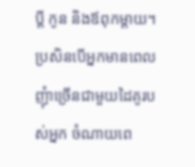ប្តី កូន និងឪពុកម្តាយ។ ប្រសិនបើអ្នកមានពេល ញុំាច្រើនជាមួយដៃគូរបស់អ្នក ចំណាយពេ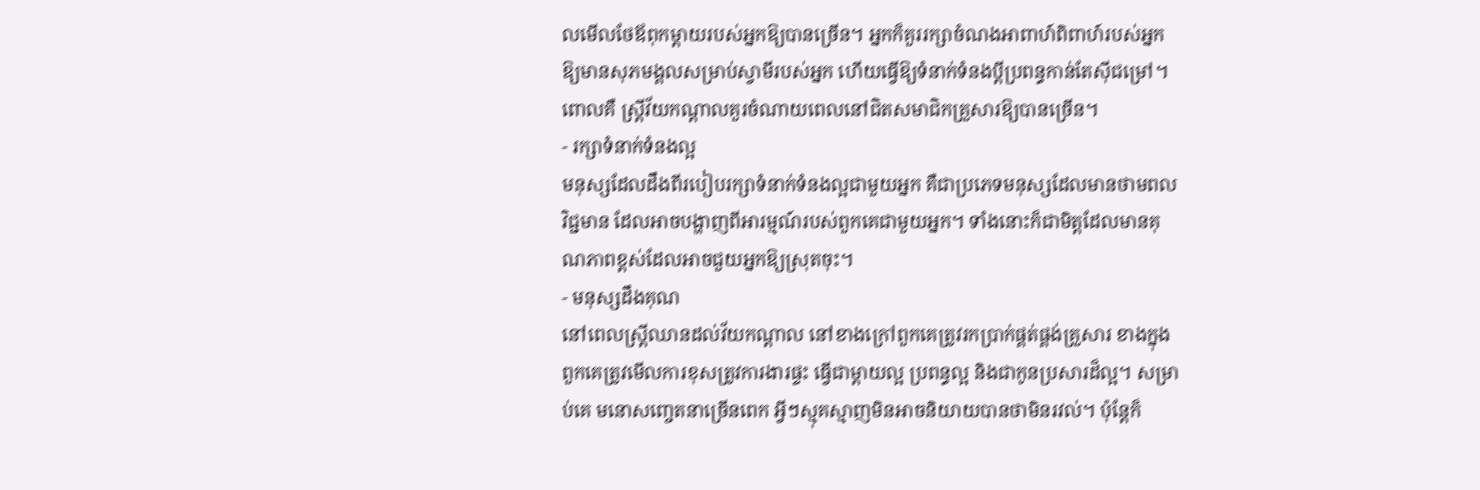លមើលថែឪពុកម្តាយរបស់អ្នកឱ្យបានច្រើន។ អ្នកក៏គួររក្សាចំណងអាពាហ៍ពិពាហ៍របស់អ្នក ឱ្យមានសុភមង្គលសម្រាប់ស្វាមីរបស់អ្នក ហើយធ្វើឱ្យទំនាក់ទំនងប្តីប្រពន្ធកាន់តែស៊ីជម្រៅ។ ពោលគឺ ស្ត្រីវ័យកណ្តាលគួរចំណាយពេលនៅជិតសមាជិកគ្រួសារឱ្យបានច្រើន។
- រក្សាទំនាក់ទំនងល្អ
មនុស្សដែលដឹងពីរបៀបរក្សាទំនាក់ទំនងល្អជាមួយអ្នក គឺជាប្រភេទមនុស្សដែលមានថាមពលវិជ្ជមាន ដែលអាចបង្ហាញពីអារម្មណ៍របស់ពួកគេជាមួយអ្នក។ ទាំងនោះក៏ជាមិត្តដែលមានគុណភាពខ្ពស់ដែលអាចជួយអ្នកឱ្យស្រុតចុះ។
- មនុស្សដឹងគុណ
នៅពេលស្ត្រីឈានដល់វ័យកណ្តាល នៅខាងក្រៅពួកគេត្រូវរកប្រាក់ផ្គត់ផ្គង់គ្រួសារ ខាងក្នុងពួកគេត្រូវមើលការខុសត្រូវការងារផ្ទះ ធ្វើជាម្តាយល្អ ប្រពន្ធល្អ និងជាកូនប្រសារដ៏ល្អ។ សម្រាប់គេ មនោសញ្ចេតនាច្រើនពេក អ្វីៗស្មុគស្មាញមិនអាចនិយាយបានថាមិនរវល់។ ប៉ុន្តែក៏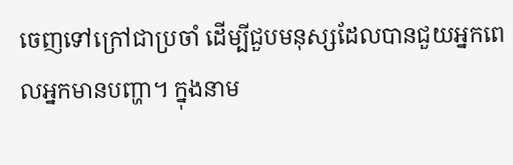ចេញទៅក្រៅជាប្រចាំ ដើម្បីជួបមនុស្សដែលបានជួយអ្នកពេលអ្នកមានបញ្ហា។ ក្នុងនាម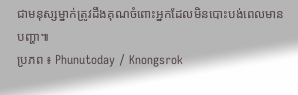ជាមនុស្សម្នាក់ត្រូវដឹងគុណចំពោះអ្នកដែលមិនបោះបង់ពេលមានបញ្ហា៕
ប្រភព ៖ Phunutoday / Knongsrok